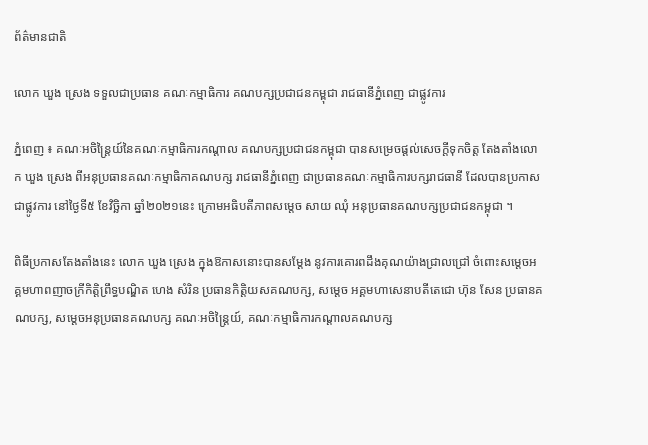ព័ត៌មានជាតិ

លោក ឃួង ស្រេង ទទួលជាប្រធាន គណៈកម្មាធិការ គណបក្សប្រជាជនកម្ពុជា រាជធានីភ្នំពេញ ជាផ្លូវការ

ភ្នំពេញ ៖ គណៈអចិន្ត្រៃយ៍នៃគណៈកម្មាធិការកណ្តាល គណបក្សប្រជាជនកម្ពុជា បានសម្រេចផ្តល់សេចក្តីទុកចិត្ត តែងតាំងលោក ឃួង ស្រេង ពីអនុប្រធានគណៈកម្មាធិកាគណបក្ស រាជធានីភ្នំពេញ ជាប្រធានគណៈកម្មាធិការបក្សរាជធានី ដែលបានប្រកាសជាផ្លូវការ នៅថ្ងៃទី៥ ខែវិច្ឆិកា ឆ្នាំ២០២១នេះ ក្រោមអធិបតីភាពសម្តេច សាយ ឈុំ អនុប្រធានគណបក្សប្រជាជនកម្ពុជា ។

ពិធីប្រកាសតែងតាំងនេះ លោក ឃួង ស្រេង ក្នុងឱកាសនោះបានសម្ដែង នូវការគោរពដឹងគុណយ៉ាងជ្រាលជ្រៅ ចំពោះសម្តេចអគ្គមហាពញាចក្រីកិត្តិព្រឹទ្ធបណ្ឌិត ហេង សំរិន ប្រធានកិត្តិយសគណបក្ស, សម្តេច អគ្គមហាសេនាបតីតេជោ ហ៊ុន សែន ប្រធានគណបក្ស, សម្តេចអនុប្រធានគណបក្ស គណៈអចិន្ត្រៃយ៍, គណៈកម្មាធិការកណ្តាលគណបក្ស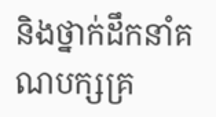និងថ្នាក់ដឹកនាំគណបក្សគ្រ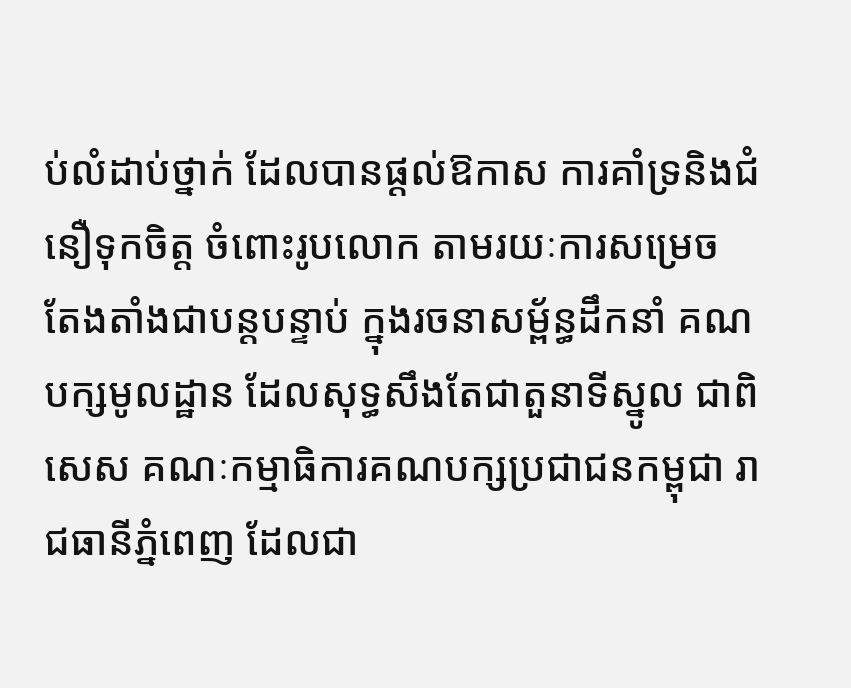ប់លំដាប់ថ្នាក់ ដែលបានផ្ដល់ឱកាស ការគាំទ្រនិងជំនឿទុកចិត្ត ចំពោះរូបលោក តាមរយៈការសម្រេច តែងតាំងជាបន្តបន្ទាប់ ក្នុងរចនាសម្ព័ន្ធដឹកនាំ គណបក្សមូលដ្ឋាន ដែលសុទ្ធសឹងតែជាតួនាទីស្នូល ជាពិសេស គណៈកម្មាធិការគណបក្សប្រជាជនកម្ពុជា រាជធានីភ្នំពេញ ដែលជា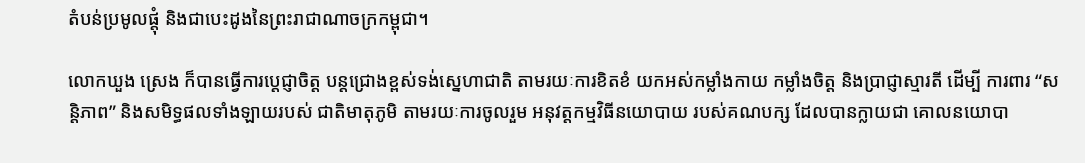តំបន់ប្រមូលផ្តុំ និងជាបេះដូងនៃព្រះរាជាណាចក្រកម្ពុជា។

លោកឃួង ស្រេង ក៏បានធ្វើការប្តេជ្ញាចិត្ត បន្តជ្រោងខ្ពស់ទង់ស្នេហាជាតិ តាមរយៈការខិតខំ យកអស់កម្លាំងកាយ កម្លាំងចិត្ត និងប្រាជ្ញាស្មារតី ដើម្បី ការពារ “សន្តិភាព” និងសមិទ្ធផលទាំងឡាយរបស់ ជាតិមាតុភូមិ តាមរយៈការចូលរួម អនុវត្តកម្មវិធីនយោបាយ របស់គណបក្ស ដែលបានក្លាយជា គោលនយោបា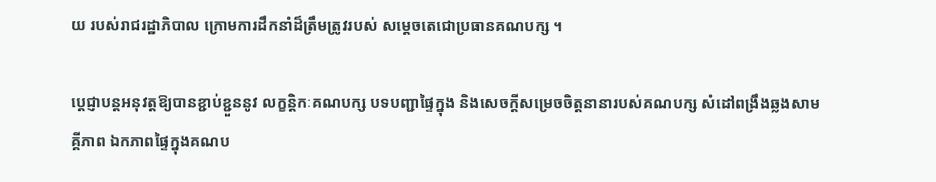យ របស់រាជរដ្ឋាភិបាល ក្រោមការដឹកនាំដ៏ត្រឹមត្រូវរបស់ សម្ដេចតេជោប្រធានគណបក្ស ។

ប្តេជ្ញាបន្តអនុវត្តឱ្យបានខ្ជាប់ខ្ជួននូវ លក្ខន្តិកៈគណបក្ស បទបញ្ជាផ្ទៃក្នុង និងសេចក្តីសម្រេចចិត្តនានារបស់គណបក្ស សំដៅពង្រឹងឆ្លងសាមគ្គីភាព ឯកភាពផ្ទៃក្នុងគណប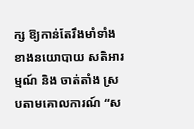ក្ស ឱ្យកាន់តែរឹងមាំទាំងខាងនយោបាយ សតិអារម្មណ៍ និង ចាត់តាំង ស្របតាមគោលការណ៍ “ស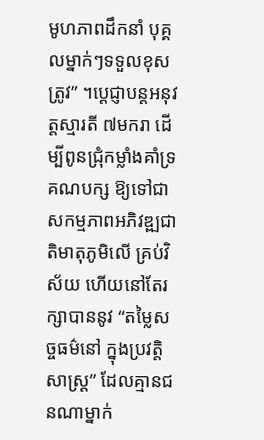មូហភាពដឹកនាំ បុគ្គលម្នាក់ៗទទួលខុសត្រូវ” ។ប្តេជ្ញាបន្តអនុវត្តស្មារតី ៧មករា ដើម្បីពូនជ្រុំកម្លាំងគាំទ្រគណបក្ស ឱ្យទៅជាសកម្មភាពអភិវឌ្ឍជាតិមាតុភូមិលើ គ្រប់វិស័យ ហើយនៅតែរក្សាបាននូវ “តម្លៃសច្ចធម៌នៅ ក្នុងប្រវត្តិសាស្ត្រ” ដែលគ្មានជនណាម្នាក់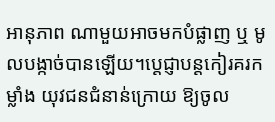អានុភាព ណាមួយអាចមកបំផ្លាញ ឬ មូលបង្កាច់បានឡើយ។ប្តេជ្ញាបន្តកៀរគរកម្លាំង យុវជនជំនាន់ក្រោយ ឱ្យចូល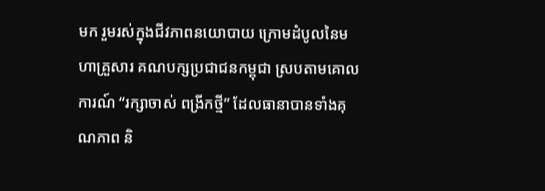មក រួមរស់ក្នុងជីវភាពនយោបាយ ក្រោមដំបូលនៃមហាគ្រួសារ គណបក្សប្រជាជនកម្ពុជា ស្របតាមគោលការណ៍ “រក្សាចាស់ ពង្រីកថ្មី” ដែលធានាបានទាំងគុណភាព និ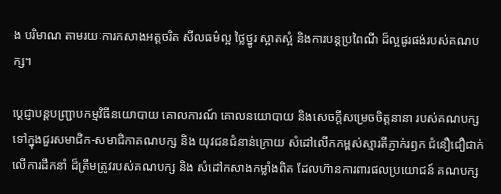ង បរិមាណ តាមរយៈការកសាងអត្តចរិត សីលធម៌ល្អ ថ្លៃថ្នូរ ស្អាតស្អំ និងការបន្តប្រពៃណី ដ៏ល្អផូរផង់របស់គណបក្ស។

ប្តេជ្ញាបន្តបញ្ជ្រាបកម្មវិធីនយោបាយ គោលការណ៍ គោលនយោបាយ និងសេចក្ដីសម្រេចចិត្តនានា របស់គណបក្សទៅក្នុងជួរសមាជិក-សមាជិកាគណបក្ស និង យុវជនជំនាន់ក្រោយ សំដៅលើកកម្ពស់ស្មារតីភ្ញាក់រឭក ជំនឿជឿជាក់លើការដឹកនាំ ដ៏ត្រឹមត្រូវរបស់គណបក្ស និង សំដៅកសាងកម្លាំងពិត ដែលហ៊ានការពារផលប្រយោជន៍ គណបក្ស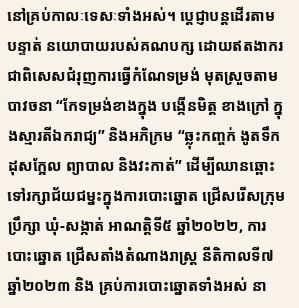នៅគ្រប់កាលៈទេសៈទាំងអស់។ ប្តេជ្ញាបន្តដើរតាមបន្ទាត់ នយោបាយរបស់គណបក្ស ដោយឥតងាករ ជាពិសេសជំរុញការធ្វើកំណែទម្រង់ មុតស្រួចតាមបាវចនា “កែទម្រង់ខាងក្នុង បង្កើនមិត្ត ខាងក្រៅ ក្នុងស្មារតីឯករាជ្យ” និងអភិក្រម “ឆ្លុះកញ្ចក់ ងូតទឹក ដុសក្អែល ព្យាបាល និងវះកាត់” ដើម្បីឈានឆ្ពោះ ទៅរក្សាជ័យជម្នះក្នុងការបោះឆ្នោត ជ្រើសរើសក្រុមប្រឹក្សា ឃុំ-សង្កាត់ អាណត្តិទី៥ ឆ្នាំ២០២២, ការបោះឆ្នោត ជ្រើសតាំងតំណាងរាស្ត្រ នីតិកាលទី៧ ឆ្នាំ២០២៣ និង គ្រប់ការបោះឆ្នោតទាំងអស់ នា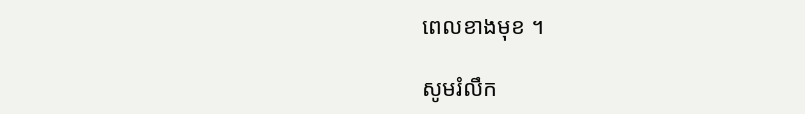ពេលខាងមុខ ។

សូមរំលឹក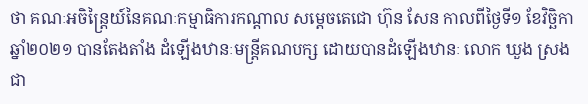ថា គណៈអចិន្ត្រៃយ៍នៃគណៈកម្មាធិការកណ្តាល សម្តេចតេជោ ហ៊ុន សែន កាលពីថ្ងៃទី១ ខែវិច្ឆិកា ឆ្នាំ២០២១ បានតែងតាំង ដំឡើងឋានៈមន្ត្រីគណបក្ស ដោយបានដំឡើងឋានៈ លោក ឃួង ស្រង ជា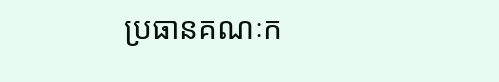ប្រធានគណៈក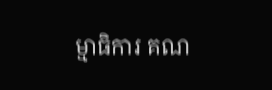ម្មាធិការ គណ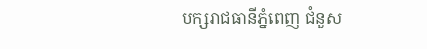បក្សរាជធានីភ្នំពេញ ជំនួស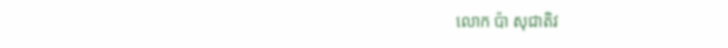លោក ប៉ា សុជាតិវ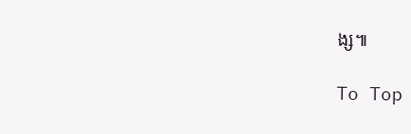ង្ស៕

To Top